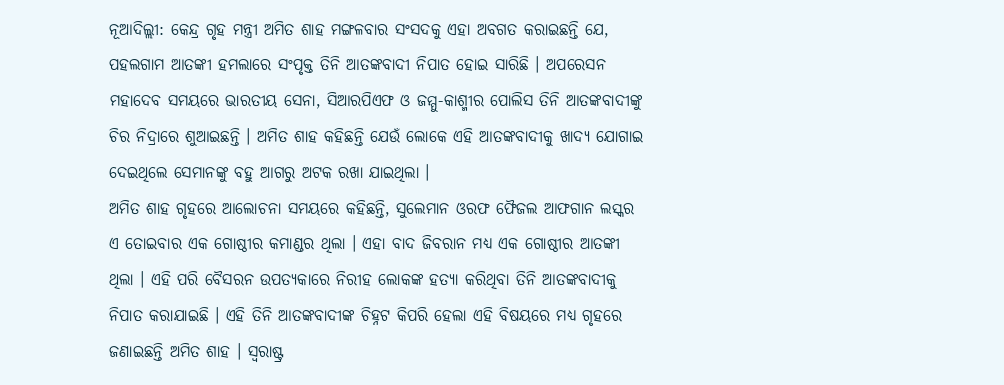ନୂଆଦିଲ୍ଲୀ: କେନ୍ଦ୍ର ଗୃହ ମନ୍ତ୍ରୀ ଅମିତ ଶାହ ମଙ୍ଗଳବାର ସଂସଦକୁ ଏହା ଅବଗତ କରାଇଛନ୍ତି ଯେ, ପହଲଗାମ ଆତଙ୍କୀ ହମଲାରେ ସଂପୃକ୍ତ ତିନି ଆତଙ୍କବାଦୀ ନିପାତ ହୋଇ ସାରିଛି । ଅପରେସନ ମହାଦେବ ସମୟରେ ଭାରତୀୟ ସେନା, ସିଆରପିଏଫ ଓ ଜମ୍ମୁ-କାଶ୍ମୀର ପୋଲିସ ତିନି ଆତଙ୍କବାଦୀଙ୍କୁ ଚିର ନିଦ୍ରାରେ ଶୁଆଇଛନ୍ତି । ଅମିତ ଶାହ କହିଛନ୍ତି ଯେଉଁ ଲୋକେ ଏହି ଆତଙ୍କବାଦୀକୁ ଖାଦ୍ୟ ଯୋଗାଇ ଦେଇଥିଲେ ସେମାନଙ୍କୁ ବହୁ ଆଗରୁ ଅଟକ ରଖା ଯାଇଥିଲା ।
ଅମିତ ଶାହ ଗୃହରେ ଆଲୋଚନା ସମୟରେ କହିଛନ୍ତି, ସୁଲେମାନ ଓରଫ ଫୈଜଲ ଆଫଗାନ ଲସ୍କର ଏ ତୋଇବାର ଏକ ଗୋଷ୍ଠୀର କମାଣ୍ଡର ଥିଲା । ଏହା ବାଦ ଜିବରାନ ମଧ୍ୟ ଏକ ଗୋଷ୍ଠୀର ଆତଙ୍କୀ ଥିଲା । ଏହି ପରି ବୈସରନ ଉପତ୍ୟକାରେ ନିରୀହ ଲୋକଙ୍କ ହତ୍ୟା କରିଥିବା ତିନି ଆତଙ୍କବାଦୀକୁ ନିପାତ କରାଯାଇଛି । ଏହି ତିନି ଆତଙ୍କବାଦୀଙ୍କ ଚିହ୍ନଟ କିପରି ହେଲା ଏହି ବିଷୟରେ ମଧ୍ୟ ଗୃହରେ ଜଣାଇଛନ୍ତି ଅମିତ ଶାହ । ସ୍ୱରାଷ୍ଟ୍ର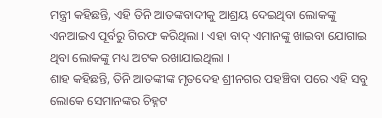ମନ୍ତ୍ରୀ କହିଛନ୍ତି, ଏହି ତିନି ଆତଙ୍କବାଦୀକୁ ଆଶ୍ରୟ ଦେଇଥିବା ଲୋକଙ୍କୁ ଏନଆଇଏ ପୂର୍ବରୁ ଗିରଫ କରିଥିଲା । ଏହା ବାଦ୍ ଏମାନଙ୍କୁ ଖାଇବା ଯୋଗାଇ ଥିବା ଲୋକଙ୍କୁ ମଧ୍ୟ ଅଟକ ରଖାଯାଇଥିଲା ।
ଶାହ କହିଛନ୍ତି, ତିନି ଆତଙ୍କୀଙ୍କ ମୃତଦେହ ଶ୍ରୀନଗର ପହଞ୍ଚିବା ପରେ ଏହି ସବୁ ଲୋକେ ସେମାନଙ୍କର ଚିହ୍ନଟ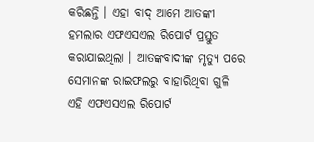କରିଛନ୍ତି । ଏହା ବାଦ୍ ଆମେ ଆତଙ୍କୀ ହମଲାର ଏଫଏସଏଲ ରିପୋର୍ଟ ପ୍ରସ୍ତୁତ କରାଯାଇଥିଲା । ଆତଙ୍କବାଦୀଙ୍କ ମୃତ୍ୟୁ ପରେ ସେମାନଙ୍କ ରାଇଫଲରୁ ବାହାରିଥିବା ଗୁଳି ଏହି ଏଫଏସଏଲ ରିପୋର୍ଟ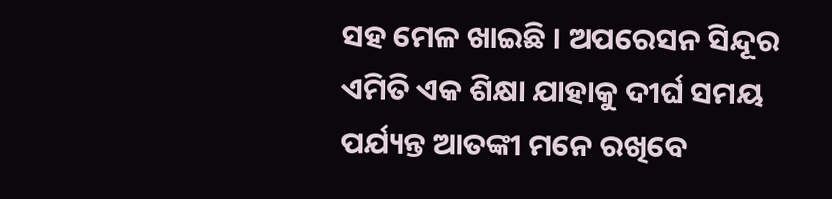ସହ ମେଳ ଖାଇଛି । ଅପରେସନ ସିନ୍ଦୂର ଏମିତି ଏକ ଶିକ୍ଷା ଯାହାକୁ ଦୀର୍ଘ ସମୟ ପର୍ଯ୍ୟନ୍ତ ଆତଙ୍କୀ ମନେ ରଖିବେ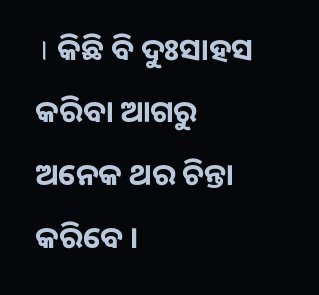। କିଛି ବି ଦୁଃସାହସ କରିବା ଆଗରୁ ଅନେକ ଥର ଚିନ୍ତା କରିବେ ।